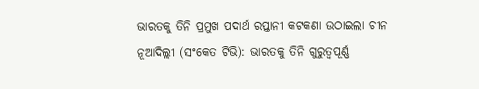ଭାରତକୁ ତିନି ପ୍ରମୁଖ ପଦାର୍ଥ ରପ୍ତାନୀ କଟକଣା ଉଠାଇଲା ଚୀନ
ନୂଆଦିଲ୍ଲୀ (ସଂକେତ ଟିଭି): ଭାରତକୁ ତିନି ଗୁରୁତ୍ୱପୂର୍ଣ୍ଣ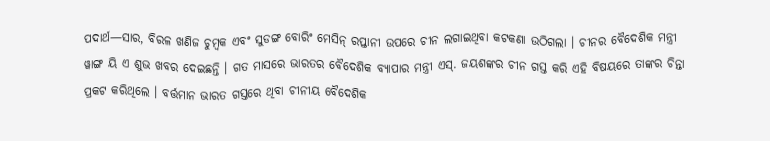ପଦାର୍ଥ—ସାର, ବିରଳ ଖଣିଜ ଚୁମ୍ବକ ଏବଂ ସୁଡଙ୍ଗ ବୋରିଂ ମେସିନ୍ ରପ୍ତାନୀ ଉପରେ ଚୀନ ଲଗାଇଥିବା କଟକଣା ଉଠିଗଲା । ଚୀନର ବୈଦେଶିକ ମନ୍ତ୍ରୀ ୱାଙ୍ଗ ୟି ଏ ଶୁଭ ଖବର ଦେଇଛନ୍ତି । ଗତ ମାସରେ ଭାରତର ବୈଦେଶିକ ବ୍ୟାପାର ମନ୍ତ୍ରୀ ଏସ୍. ଜୟଶଙ୍କର ଚୀନ ଗସ୍ତ କରି ଏହି ବିଷୟରେ ତାଙ୍କର ଚିନ୍ତା ପ୍ରକଟ କରିଥିଲେ । ବର୍ତ୍ତମାନ ଭାରତ ଗସ୍ତରେ ଥିବା ଚୀନୀୟ ବୈଦେଶିକ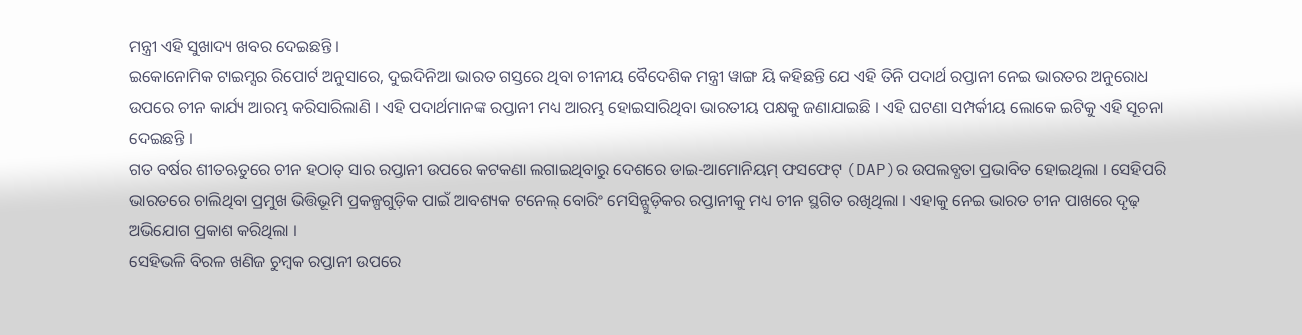ମନ୍ତ୍ରୀ ଏହି ସୁଖାଦ୍ୟ ଖବର ଦେଇଛନ୍ତି ।
ଇକୋନୋମିକ ଟାଇମ୍ସର ରିପୋର୍ଟ ଅନୁସାରେ, ଦୁଇଦିନିଆ ଭାରତ ଗସ୍ତରେ ଥିବା ଚୀନୀୟ ବୈଦେଶିକ ମନ୍ତ୍ରୀ ୱାଙ୍ଗ ୟି କହିଛନ୍ତି ଯେ ଏହି ତିନି ପଦାର୍ଥ ରପ୍ତାନୀ ନେଇ ଭାରତର ଅନୁରୋଧ ଉପରେ ଚୀନ କାର୍ଯ୍ୟ ଆରମ୍ଭ କରିସାରିଲାଣି । ଏହି ପଦାର୍ଥମାନଙ୍କ ରପ୍ତାନୀ ମଧ୍ୟ ଆରମ୍ଭ ହୋଇସାରିଥିବା ଭାରତୀୟ ପକ୍ଷକୁ ଜଣାଯାଇଛି । ଏହି ଘଟଣା ସମ୍ପର୍କୀୟ ଲୋକେ ଇଟିକୁ ଏହି ସୂଚନା ଦେଇଛନ୍ତି ।
ଗତ ବର୍ଷର ଶୀତଋତୁରେ ଚୀନ ହଠାତ୍ ସାର ରପ୍ତାନୀ ଉପରେ କଟକଣା ଲଗାଇଥିବାରୁ ଦେଶରେ ଡାଇ-ଆମୋନିୟମ୍ ଫସଫେଟ୍ (DAP)ର ଉପଲବ୍ଧତା ପ୍ରଭାବିତ ହୋଇଥିଲା । ସେହିପରି ଭାରତରେ ଚାଲିଥିବା ପ୍ରମୁଖ ଭିତ୍ତିଭୂମି ପ୍ରକଳ୍ପଗୁଡ଼ିକ ପାଇଁ ଆବଶ୍ୟକ ଟନେଲ୍ ବୋରିଂ ମେସିନ୍ଗୁଡ଼ିକର ରପ୍ତାନୀକୁ ମଧ୍ୟ ଚୀନ ସ୍ଥଗିତ ରଖିଥିଲା । ଏହାକୁ ନେଇ ଭାରତ ଚୀନ ପାଖରେ ଦୃଢ଼ ଅଭିଯୋଗ ପ୍ରକାଶ କରିଥିଲା ।
ସେହିଭଳି ବିରଳ ଖଣିଜ ଚୁମ୍ବକ ରପ୍ତାନୀ ଉପରେ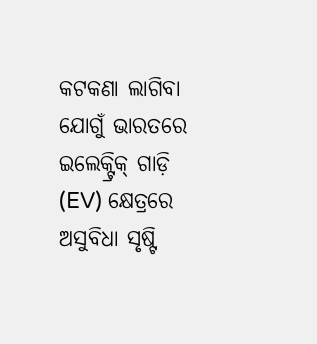କଟକଣା ଲାଗିବା ଯୋଗୁଁ ଭାରତରେ ଇଲେକ୍ଟ୍ରିକ୍ ଗାଡ଼ି (EV) କ୍ଷେତ୍ରରେ ଅସୁବିଧା ସୃଷ୍ଟି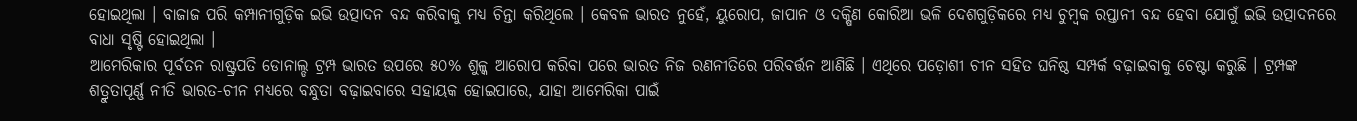ହୋଇଥିଲା । ବାଜାଜ ପରି କମ୍ପାନୀଗୁଡ଼ିକ ଇଭି ଉତ୍ପାଦନ ବନ୍ଦ କରିବାକୁ ମଧ୍ୟ ଚିନ୍ତା କରିଥିଲେ । କେବଳ ଭାରତ ନୁହେଁ, ୟୁରୋପ, ଜାପାନ ଓ ଦକ୍ଷିଣ କୋରିଆ ଭଳି ଦେଶଗୁଡ଼ିକରେ ମଧ୍ୟ ଚୁମ୍ବକ ରପ୍ତାନୀ ବନ୍ଦ ହେବା ଯୋଗୁଁ ଇଭି ଉତ୍ପାଦନରେ ବାଧା ସୃଷ୍ଟି ହୋଇଥିଲା ।
ଆମେରିକାର ପୂର୍ବତନ ରାଷ୍ଟ୍ରପତି ଡୋନାଲ୍ଡ ଟ୍ରମ୍ପ ଭାରତ ଉପରେ ୫୦% ଶୁଳ୍କ ଆରୋପ କରିବା ପରେ ଭାରତ ନିଜ ରଣନୀତିରେ ପରିବର୍ତ୍ତନ ଆଣିଛି । ଏଥିରେ ପଡ଼ୋଶୀ ଚୀନ ସହିତ ଘନିଷ୍ଠ ସମ୍ପର୍କ ବଢ଼ାଇବାକୁ ଚେଷ୍ଟା କରୁଛି । ଟ୍ରମ୍ପଙ୍କ ଶତ୍ରୁତାପୂର୍ଣ୍ଣ ନୀତି ଭାରତ-ଚୀନ ମଧ୍ୟରେ ବନ୍ଧୁତା ବଢ଼ାଇବାରେ ସହାୟକ ହୋଇପାରେ, ଯାହା ଆମେରିକା ପାଇଁ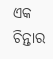ଏକ ଚିନ୍ତାର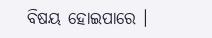ବିଷୟ ହୋଇପାରେ ।